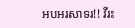អបអរសាទរ!! វីរះ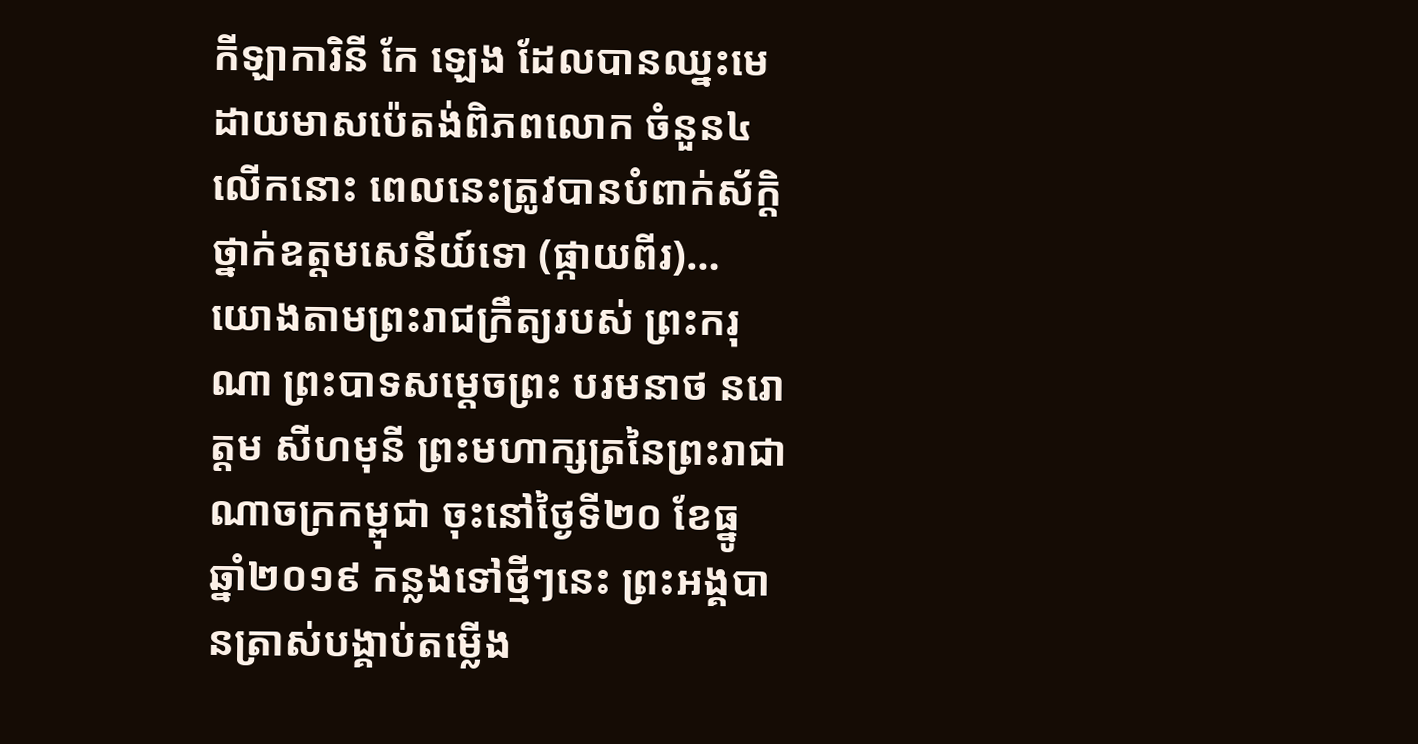កីឡាការិនី កែ ឡេង ដែលបានឈ្នះមេដាយមាសប៉េតង់ពិភពលោក ចំនួន៤លើកនោះ ពេលនេះត្រូវបានបំពាក់ស័ក្តិថ្នាក់ឧត្តមសេនីយ៍ទោ (ផ្កាយពីរ)…
យោងតាមព្រះរាជក្រឹត្យរបស់ ព្រះករុណា ព្រះបាទសម្តេចព្រះ បរមនាថ នរោត្តម សីហមុនី ព្រះមហាក្សត្រនៃព្រះរាជាណាចក្រកម្ពុជា ចុះនៅថ្ងៃទី២០ ខែធ្នូ ឆ្នាំ២០១៩ កន្លងទៅថ្មីៗនេះ ព្រះអង្គបានត្រាស់បង្គាប់តម្លេីង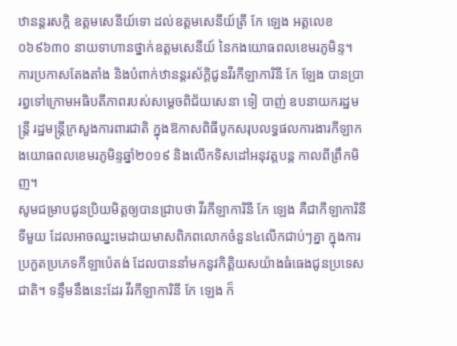ឋានន្តរសក្ដិ ឧត្ដមសេនីយ៍ទោ ដល់ឧត្ដមសេនីយ៍ត្រី កែ ឡេង អត្តលេខ ០៦៩៦៣០ នាយទាហានថ្នាក់ឧត្តមសេនីយ៍ នៃកងយោធពលខេមរភូមិន្ទ។
ការប្រកាសតែងតាំង និងបំពាក់ឋានន្តរស័ក្ដិជូនវីរកីឡាការិនី កែ ឡែង បានប្រារព្ធទៅក្រោមអធិបតីភាពរបស់សម្ដេចពិជ័យសេនា ទៀ បាញ់ ឧបនាយករដ្ឋមន្ត្រី រដ្ឋមន្រ្តីក្រសួងការពារជាតិ ក្នុងឱកាសពិធីបូកសរុបលទ្ធផលការងារកីឡាកងយោធពលខេមរភូមិន្ទឆ្នាំ២០១៩ និងលើកទិសដៅអនុវត្តបន្ត កាលពីព្រឹកមិញ។
សូមជម្រាបជូនប្រិយមិត្តឲ្យបានជ្រាបថា វីរកីឡាការិនី កែ ឡេង គឺជាកីឡាការិនីទីមួយ ដែលអាចឈ្នះមេដាយមាសពិភពលោកចំនួន៤លើកជាប់ៗគ្នា ក្នុងការប្រកួតប្រភេទកីឡាប៉េតង់ ដែលបាននាំមកនូវកិត្តិយសយ៉ាងធំធេងជូនប្រទេសជាតិ។ ទន្ទឹមនឹងនេះដែរ វីរកីឡាការិនី កែ ឡេង ក៏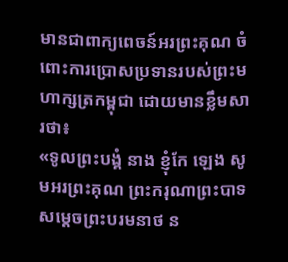មានជាពាក្យពេចន៍អរព្រះគុណ ចំពោះការប្រោសប្រទានរបស់ព្រះមហាក្សត្រកម្ពុជា ដោយមានខ្លឹមសារថា៖
«ទូលព្រះបង្គំ នាង ខ្ញុំកែ ឡេង សូមអរព្រះគុណ ព្រះករុណាព្រះបាទសម្ដេចព្រះបរមនាថ ន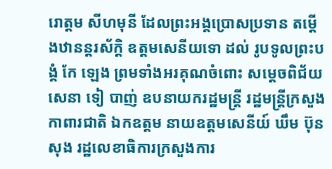រោត្តម សីហមុនី ដែលព្រះអង្គប្រោសប្រទាន តម្ដើងឋានន្តរស័ក្តិ ឧត្តមសេនីយទោ ដល់ រូបទូលព្រះបង្គំ កែ ឡេង ព្រមទាំងអរគុណចំពោះ សម្តេចពិជ័យសេនា ទៀ បាញ់ ឧបនាយករដ្ឋមន្ត្រី រដ្ឋមន្ត្រីក្រសួងកាពារជាតិ ឯកឧត្តម នាយឧត្តមសេនីយ៍ ឃឹម ប៊ុន សុង រដ្ឋលេខាធិការក្រសួងការ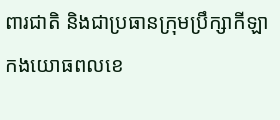ពារជាតិ និងជាប្រធានក្រុមប្រឹក្សាកីឡា កងយោធពលខេ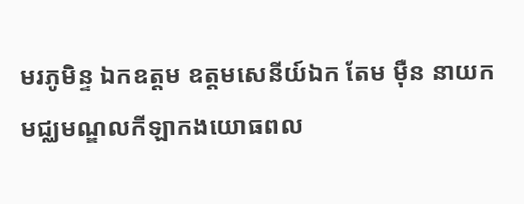មរភូមិន្ទ ឯកឧត្តម ឧត្តមសេនីយ៍ឯក តែម មុឺន នាយកមជ្ឈមណ្ឌលកីឡាកងយោធពល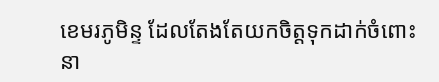ខេមរភូមិន្ទ ដែលតែងតែយកចិត្តទុកដាក់ចំពោះ នា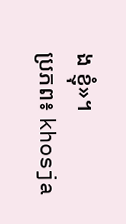ង ខ្ញុំ»។
ប្រភព៖ khosja